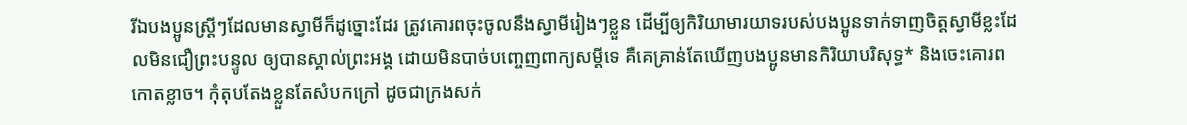រីឯបងប្អូនស្ត្រីៗដែលមានស្វាមីក៏ដូច្នោះដែរ ត្រូវគោរពចុះចូលនឹងស្វាមីរៀងៗខ្លួន ដើម្បីឲ្យកិរិយាមារយាទរបស់បងប្អូនទាក់ទាញចិត្តស្វាមីខ្លះដែលមិនជឿព្រះបន្ទូល ឲ្យបានស្គាល់ព្រះអង្គ ដោយមិនបាច់បញ្ចេញពាក្យសម្ដីទេ គឺគេគ្រាន់តែឃើញបងប្អូនមានកិរិយាបរិសុទ្ធ* និងចេះគោរពកោតខ្លាច។ កុំតុបតែងខ្លួនតែសំបកក្រៅ ដូចជាក្រងសក់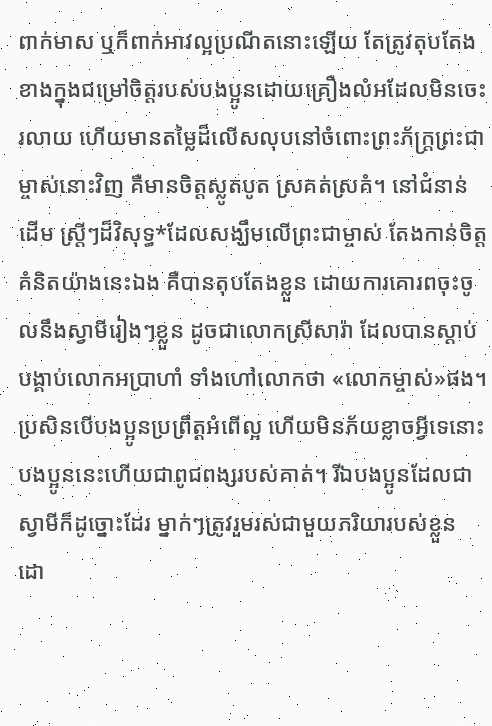ពាក់មាស ឬក៏ពាក់អាវល្អប្រណីតនោះឡើយ តែត្រូវតុបតែងខាងក្នុងជម្រៅចិត្តរបស់បងប្អូនដោយគ្រឿងលំអដែលមិនចេះរលាយ ហើយមានតម្លៃដ៏លើសលុបនៅចំពោះព្រះភ័ក្ត្រព្រះជាម្ចាស់នោះវិញ គឺមានចិត្តស្លូតបូត ស្រគត់ស្រគំ។ នៅជំនាន់ដើម ស្ត្រីៗដ៏វិសុទ្ធ*ដែលសង្ឃឹមលើព្រះជាម្ចាស់ តែងកាន់ចិត្តគំនិតយ៉ាងនេះឯង គឺបានតុបតែងខ្លួន ដោយការគោរពចុះចូលនឹងស្វាមីរៀងៗខ្លួន ដូចជាលោកស្រីសារ៉ា ដែលបានស្ដាប់បង្គាប់លោកអប្រាហាំ ទាំងហៅលោកថា «លោកម្ចាស់»ផង។ ប្រសិនបើបងប្អូនប្រព្រឹត្តអំពើល្អ ហើយមិនភ័យខ្លាចអ្វីទេនោះ បងប្អូននេះហើយជាពូជពង្សរបស់គាត់។ រីឯបងប្អូនដែលជាស្វាមីក៏ដូច្នោះដែរ ម្នាក់ៗត្រូវរួមរស់ជាមួយភរិយារបស់ខ្លួន ដោ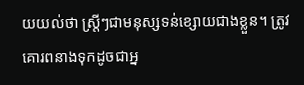យយល់ថា ស្ត្រីៗជាមនុស្សទន់ខ្សោយជាងខ្លួន។ ត្រូវគោរពនាងទុកដូចជាអ្ន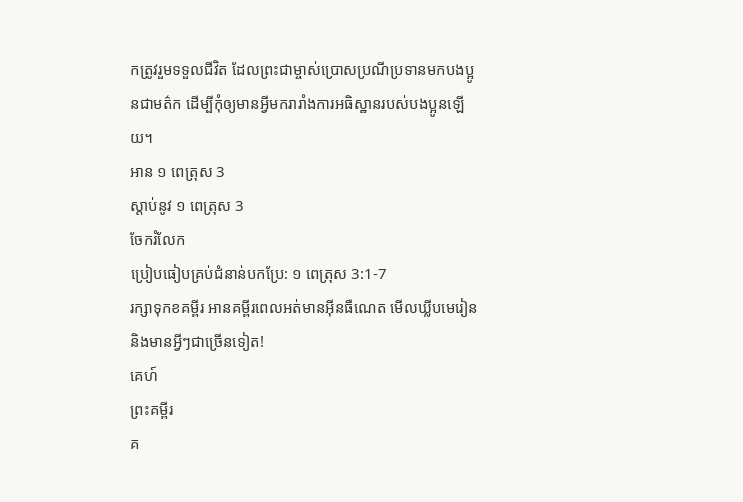កត្រូវរួមទទួលជីវិត ដែលព្រះជាម្ចាស់ប្រោសប្រណីប្រទានមកបងប្អូនជាមត៌ក ដើម្បីកុំឲ្យមានអ្វីមករារាំងការអធិស្ឋានរបស់បងប្អូនឡើយ។
អាន ១ ពេត្រុស 3
ស្ដាប់នូវ ១ ពេត្រុស 3
ចែករំលែក
ប្រៀបធៀបគ្រប់ជំនាន់បកប្រែ: ១ ពេត្រុស 3:1-7
រក្សាទុកខគម្ពីរ អានគម្ពីរពេលអត់មានអ៊ីនធឺណេត មើលឃ្លីបមេរៀន និងមានអ្វីៗជាច្រើនទៀត!
គេហ៍
ព្រះគម្ពីរ
គ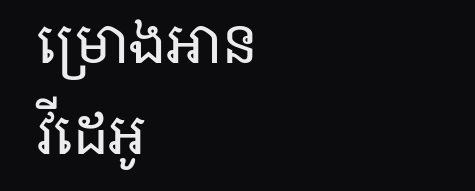ម្រោងអាន
វីដេអូ